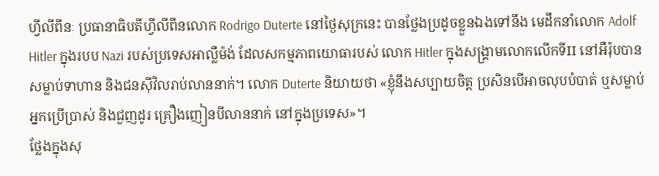ហ្វីលីពីនៈ ប្រធានាធិបតីហ្វីលីពីនលោក Rodrigo Duterte នៅថ្ងៃសុក្រនេះ បានថ្លែងប្រដូចខ្លួនឯងទៅនឹង មេដឹកនាំលោក Adolf Hitler ក្នុងរបប Nazi របស់ប្រទេសអាល្លឺម៉ង់ ដែលសកម្មភាពយោធារបស់ លោក Hitler ក្នុងសង្គ្រាមលោកលើកទីII នៅអឺរ៉ុបបានសម្លាប់ទាហាន និងជនស៊ីវិលរាប់លាននាក់។ លោក Duterte និយាយថា «ខ្ញុំនឹងសប្បាយចិត្ត ប្រសិនបើអាចលុបបំបាត់ ឬសម្លាប់អ្នកប្រើប្រាស់ និងជួញដូរ គ្រឿងញៀនបីលាននាក់ នៅក្នុងប្រទេស»។
ថ្លែងក្នុងសុ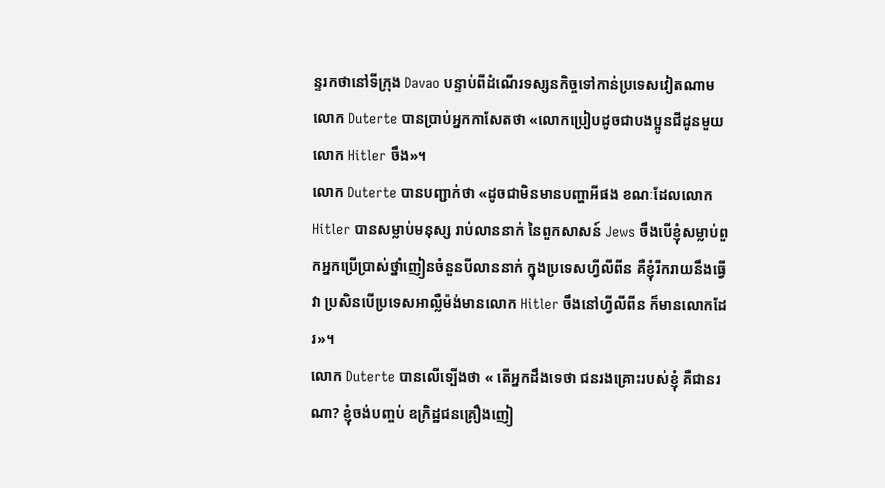ន្ទរកថានៅទីក្រុង Davao បន្ទាប់ពីដំណើរទស្សនកិច្ចទៅកាន់ប្រទេសវៀតណាម លោក Duterte បានប្រាប់អ្នកកាសែតថា «លោកប្រៀបដូចជាបងប្អូនជីដូនមួយ លោក Hitler ចឹង»។
លោក Duterte បានបញ្ជាក់ថា «ដូចជាមិនមានបញ្ហាអីផង ខណៈដែលលោក Hitler បានសម្លាប់មនុស្ស រាប់លាននាក់ នៃពួកសាសន៍ Jews ចឹងបើខ្ញុំសម្លាប់ពួកអ្នកប្រើប្រាស់ថ្នាំញៀនចំនួនបីលាននាក់ ក្នុងប្រទេសហ្វីលីពីន គឺខ្ញុំរីករាយនឹងធ្វើវា ប្រសិនបើប្រទេសអាល្លឺម៉ង់មានលោក Hitler ចឹងនៅហ្វីលីពីន ក៏មានលោកដែរ»។
លោក Duterte បានលើទ្បើងថា « តើអ្នកដឹងទេថា ជនរងគ្រោះរបស់ខ្ញុំ គឺជានរណា? ខ្ញុំចង់បញ្ចប់ ឧក្រិដ្ឋជនគ្រឿងញៀ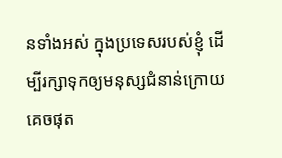នទាំងអស់ ក្នុងប្រទេសរបស់ខ្ញុំ ដើម្បីរក្សាទុកឲ្យមនុស្សជំនាន់ក្រោយគេចផុត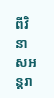ពីវិនាសអន្ដរា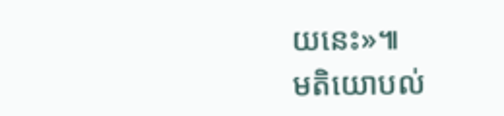យនេះ»៕
មតិយោបល់